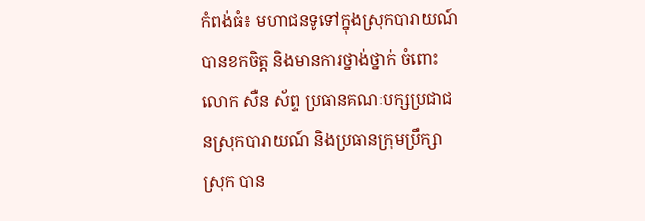កំពង់ធំ៖ មហាជនទូទៅក្នុងស្រុកបារាយណ៍ បានខកចិត្ត និងមានការថ្នាង់ថ្នាក់ ចំពោះលោក សឺន ស័ព្ទ ប្រធានគណៈបក្សប្រជាជនស្រុកបារាយណ៍ និងប្រធានក្រុមប្រឹក្សាស្រុក បាន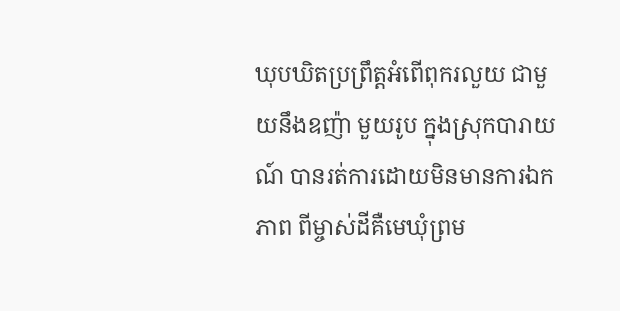ឃុបឃិតប្រព្រឹត្តអំពើពុករលួយ ជាមួយនឹងឧញ៉ា មួយរូប ក្នុងស្រុកបារាយណ៍ បានរត់ការដោយមិនមានការឯកភាព ពីម្ចាស់ដីគឺមេឃុំព្រម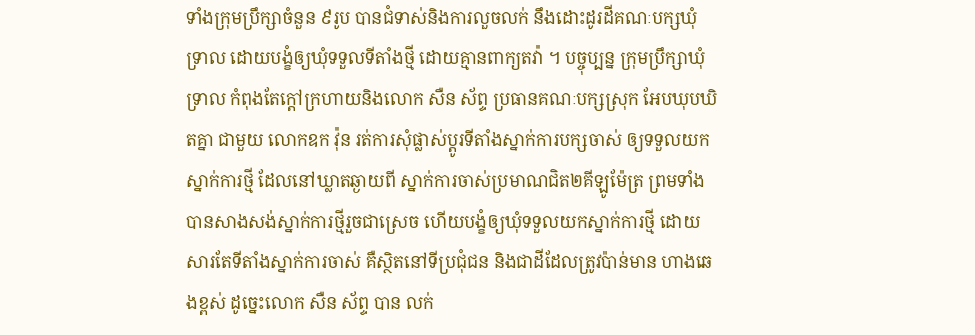ទាំងក្រុមប្រឹក្សាចំនួន ៩រូប បានជំទាស់និងការលួចលក់ នឹងដោះដូរដីគណៈបក្សឃុំទ្រាល ដោយបង្ខំឲ្យឃុំទទួលទីតាំងថ្មី ដោយគ្មានពាក្យតវ៉ា ។ បច្ចុប្បន្ន ក្រុមប្រឹក្សាឃុំទ្រាល កំពុងតែក្តៅក្រហាយនិងលោក សឺន ស័ព្ទ ប្រធានគណៈបក្សស្រុក អែបឃុបឃិតគ្នា ជាមួយ លោកឧក វ៉ុន រត់ការសុំផ្លាស់ប្តូរទីតាំងស្នាក់ការបក្សចាស់ ឲ្យទទួលយកស្នាក់ការថ្មី ដែលនៅឃ្លាតឆ្ងាយពី ស្នាក់ការចាស់ប្រមាណជិត២គីឡូម៉ែត្រ ព្រមទាំងបានសាងសង់ស្នាក់ការថ្មីរួចជាស្រេច ហើយបង្ខំឲ្យឃុំទទួលយកស្នាក់ការថ្មី ដោយសារតែទីតាំងស្នាក់ការចាស់ គឺស្ថិតនៅទីប្រជុំជន និងជាដីដែលត្រូវប៉ាន់មាន ហាងឆេងខ្ពស់ ដូច្នេះលោក សឺន ស័ព្ទ បាន លក់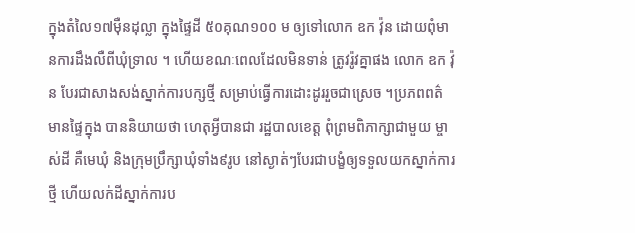ក្នុងតំលៃ១៧ម៉ឺនដុល្លា ក្នុងផ្ទៃដី ៥០គុណ១០០ ម ឲ្យទៅលោក ឧក វ៉ុន ដោយពុំមានការដឹងលឺពីឃុំទ្រាល ។ ហើយខណៈពេលដែលមិនទាន់ ត្រូវរ៉ូវគ្នាផង លោក ឧក វ៉ុន បែរជាសាងសង់ស្នាក់ការបក្សថ្មី សម្រាប់ធ្វើការដោះដូររួចជាស្រេច ។ប្រភពពត៌មានផ្ទៃក្នុង បាននិយាយថា ហេតុអ្វីបានជា រដ្ឋបាលខេត្ត ពុំព្រមពិភាក្សាជាមួយ ម្ចាស់ដី គឺមេឃុំ និងក្រុមប្រឹក្សាឃុំទាំង៩រូប នៅស្ងាត់ៗបែរជាបង្ខំឲ្យទទួលយកស្នាក់ការថ្មី ហើយលក់ដីស្នាក់ការប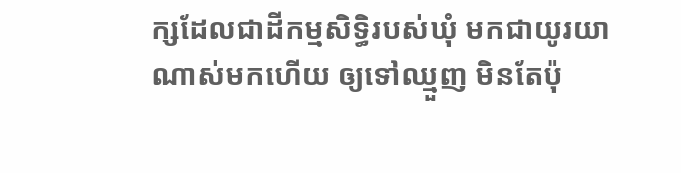ក្សដែលជាដីកម្មសិទ្ធិរបស់ឃុំ មកជាយូរយាណាស់មកហើយ ឲ្យទៅឈ្មួញ មិនតែប៉ុ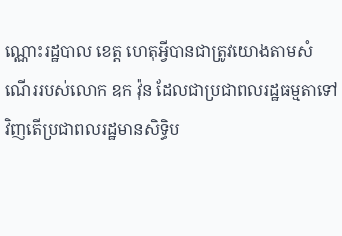ណ្ណោះរដ្ឋបាល ខេត្ត ហេតុអ្វីបានជាត្រូវយោងតាមសំណើររបស់លោក ឧក វ៉ុន ដែលជាប្រជាពលរដ្ឋធម្មតាទៅវិញតើប្រជាពលរដ្ឋមានសិទ្ធិប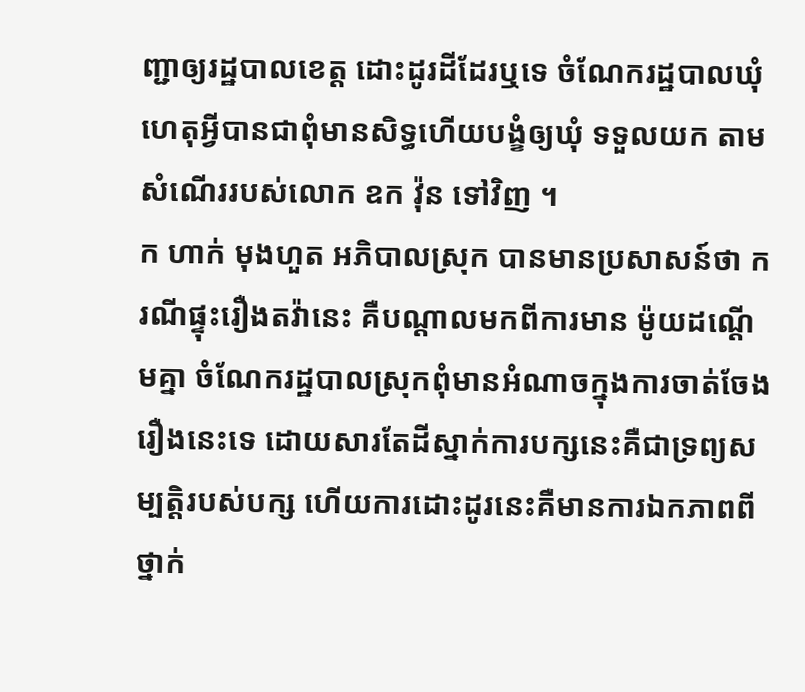ញ្ជាឲ្យរដ្ឋបាលខេត្ត ដោះដូរដីដែរឬទេ ចំណែករដ្ឋបាលឃុំហេតុអ្វីបានជាពុំមានសិទ្ធហើយបង្ខំឲ្យឃុំ ទទួលយក តាមសំណើររបស់លោក ឧក វ៉ុន ទៅវិញ ។
ក ហាក់ មុងហួត អភិបាលស្រុក បានមានប្រសាសន៍ថា ករណីផ្ទុះរឿងតវ៉ានេះ គឺបណ្តាលមកពីការមាន ម៉ូយដណ្តើមគ្នា ចំណែករដ្ឋបាលស្រុកពុំមានអំណាចក្នុងការចាត់ចែងរឿងនេះទេ ដោយសារតែដីស្នាក់ការបក្សនេះគឺជាទ្រព្យសម្បត្តិរបស់បក្ស ហើយការដោះដូរនេះគឺមានការឯកភាពពីថ្នាក់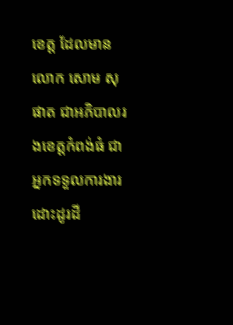ខេត្ត ដែលមានលោក សោម សុផាត ជាអភិបាលរងខេត្តកំពង់ធំ ជាអ្នកទទួលការងារដោះដូរដី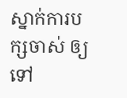ស្នាក់ការបក្សចាស់ ឲ្យទៅ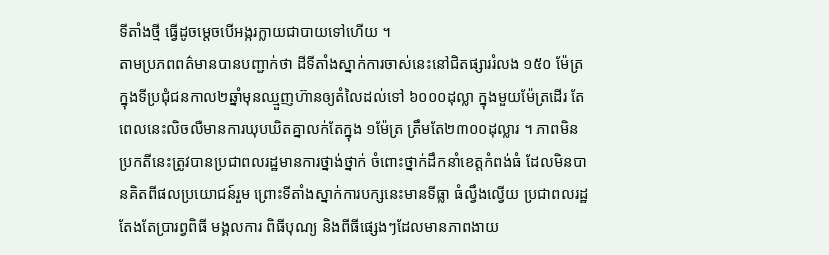ទីតាំងថ្មី ធ្វើដូចម្តេចបើអង្ករក្លាយជាបាយទៅហើយ ។
តាមប្រភពពត៌មានបានបញ្ជាក់ថា ដីទីតាំងស្នាក់ការចាស់នេះនៅជិតផ្សាររំលង ១៥០ ម៉ែត្រ ក្នុងទីប្រជុំជនកាល២ឆ្នាំមុនឈ្មួញហ៊ានឲ្យតំលៃដល់ទៅ ៦០០០ដុល្លា ក្នុងមួយម៉ែត្រដើរ តែពេលនេះលិចលឺមានការឃុបឃិតគ្នាលក់តែក្នុង ១ម៉ែត្រ ត្រឹមតែ២៣០០ដុល្លារ ។ ភាពមិនប្រកតីនេះត្រូវបានប្រជាពលរដ្ឋមានការថ្នាង់ថ្នាក់ ចំពោះថ្នាក់ដឹកនាំខេត្តកំពង់ធំ ដែលមិនបានគិតពីផលប្រយោជន៍រួម ព្រោះទីតាំងស្នាក់ការបក្សនេះមានទីធ្លា ធំល្វឹងល្វើយ ប្រជាពលរដ្ឋ តែងតែប្រារព្វពិធី មង្គលការ ពិធីបុណ្យ និងពីធីផ្សេងៗដែលមានភាពងាយ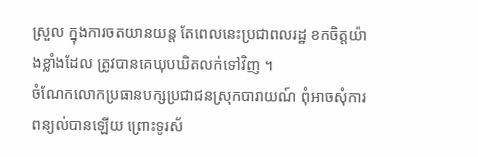ស្រួល ក្នុងការចតយានយន្ត តែពេលនេះប្រជាពលរដ្ឋ ខកចិត្តយ៉ាងខ្លាំងដែល ត្រូវបានគេឃុបឃិតលក់ទៅវិញ ។
ចំណែកលោកប្រធានបក្សប្រជាជនស្រុកបារាយណ៍ ពុំអាចសុំការពន្យល់បានឡើយ ព្រោះទូរស័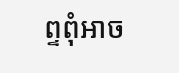ព្ទពុំអាច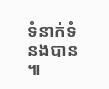ទំនាក់ទំនងបាន ៕